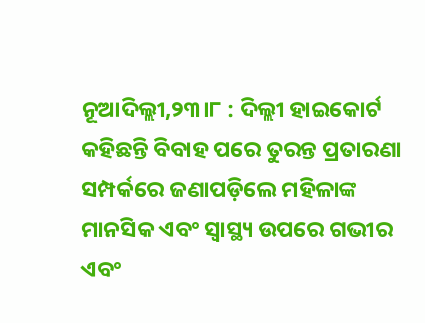ନୂଆଦିଲ୍ଲୀ,୨୩।୮ : ଦିଲ୍ଲୀ ହାଇକୋର୍ଟ କହିଛନ୍ତି ବିବାହ ପରେ ତୁରନ୍ତ ପ୍ରତାରଣା ସମ୍ପର୍କରେ ଜଣାପଡ଼ିଲେ ମହିଳାଙ୍କ ମାନସିକ ଏବଂ ସ୍ବାସ୍ଥ୍ୟ ଉପରେ ଗଭୀର ଏବଂ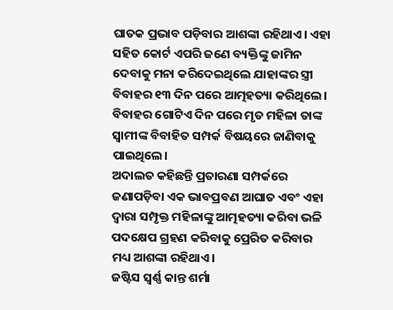ଘାତକ ପ୍ରଭାବ ପଡ଼ିବାର ଆଶଙ୍କା ରହିଥାଏ। ଏହା ସହିତ କୋର୍ଟ ଏପରି ଜଣେ ବ୍ୟକ୍ତିଙ୍କୁ ଜାମିନ ଦେବାକୁ ମନା କରିଦେଇଥିଲେ ଯାହାଙ୍କର ସ୍ତ୍ରୀ ବିବାହର ୧୩ ଦିନ ପରେ ଆତ୍ମହତ୍ୟା କରିଥିଲେ।
ବିବାହର ଗୋଟିଏ ଦିନ ପରେ ମୃତ ମହିଳା ତାଙ୍କ ସ୍ବାମୀଙ୍କ ବିବାହିତ ସମ୍ପର୍କ ବିଷୟରେ ଜାଣିବାକୁ ପାଇଥିଲେ।
ଅଦାଲତ କହିଛନ୍ତି ପ୍ରତାରଣା ସମ୍ପର୍କରେ ଜଣାପଡ଼ିବା ଏକ ଭାବପ୍ରବଣ ଆଘାତ ଏବଂ ଏହା ଦ୍ୱାରା ସମ୍ପୃକ୍ତ ମହିଳାଙ୍କୁ ଆତ୍ମହତ୍ୟା କରିବା ଭଳି ପଦକ୍ଷେପ ଗ୍ରହଣ କରିବାକୁ ପ୍ରେରିତ କରିବାର ମଧ୍ୟ ଆଶଙ୍କା ରହିଥାଏ।
ଜଷ୍ଟିସ ସ୍ବର୍ଣ୍ଣ କାନ୍ତ ଶର୍ମା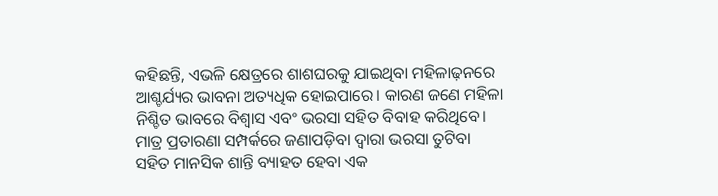କହିଛନ୍ତି, ଏଭଳି କ୍ଷେତ୍ରରେ ଶାଶଘରକୁ ଯାଇଥିବା ମହିଳାଢ଼ନରେ ଆଶ୍ଚର୍ଯ୍ୟର ଭାବନା ଅତ୍ୟଧିକ ହୋଇପାରେ। କାରଣ ଜଣେ ମହିଳା ନିଶ୍ଚିତ ଭାବରେ ବିଶ୍ୱାସ ଏବଂ ଭରସା ସହିତ ବିବାହ କରିଥିବେ। ମାତ୍ର ପ୍ରତାରଣା ସମ୍ପର୍କରେ ଜଣାପଡ଼ିବା ଦ୍ୱାରା ଭରସା ତୁଟିବା ସହିତ ମାନସିକ ଶାନ୍ତି ବ୍ୟାହତ ହେବା ଏକ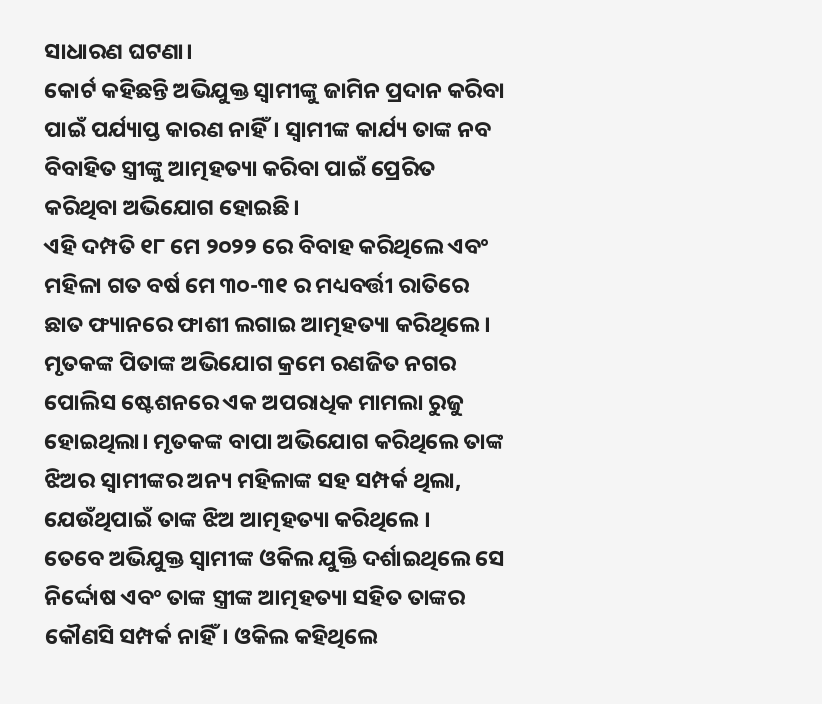ସାଧାରଣ ଘଟଣା।
କୋର୍ଟ କହିଛନ୍ତି ଅଭିଯୁକ୍ତ ସ୍ବାମୀଙ୍କୁ ଜାମିନ ପ୍ରଦାନ କରିବା ପାଇଁ ପର୍ଯ୍ୟାପ୍ତ କାରଣ ନାହିଁ। ସ୍ବାମୀଙ୍କ କାର୍ଯ୍ୟ ତାଙ୍କ ନବ ବିବାହିତ ସ୍ତ୍ରୀଙ୍କୁ ଆତ୍ମହତ୍ୟା କରିବା ପାଇଁ ପ୍ରେରିତ କରିଥିବା ଅଭିଯୋଗ ହୋଇଛି।
ଏହି ଦମ୍ପତି ୧୮ ମେ ୨୦୨୨ ରେ ବିବାହ କରିଥିଲେ ଏବଂ ମହିଳା ଗତ ବର୍ଷ ମେ ୩୦-୩୧ ର ମଧ୍ୟବର୍ତ୍ତୀ ରାତିରେ ଛାତ ଫ୍ୟାନରେ ଫାଶୀ ଲଗାଇ ଆତ୍ମହତ୍ୟା କରିଥିଲେ।
ମୃତକଙ୍କ ପିତାଙ୍କ ଅଭିଯୋଗ କ୍ରମେ ରଣଜିତ ନଗର ପୋଲିସ ଷ୍ଟେଶନରେ ଏକ ଅପରାଧିକ ମାମଲା ରୁଜୁ ହୋଇଥିଲା। ମୃତକଙ୍କ ବାପା ଅଭିଯୋଗ କରିଥିଲେ ତାଙ୍କ ଝିଅର ସ୍ବାମୀଙ୍କର ଅନ୍ୟ ମହିଳାଙ୍କ ସହ ସମ୍ପର୍କ ଥିଲା, ଯେଉଁଥିପାଇଁ ତାଙ୍କ ଝିଅ ଆତ୍ମହତ୍ୟା କରିଥିଲେ ।
ତେବେ ଅଭିଯୁକ୍ତ ସ୍ବାମୀଙ୍କ ଓକିଲ ଯୁକ୍ତି ଦର୍ଶାଇଥିଲେ ସେ ନିର୍ଦ୍ଦୋଷ ଏବଂ ତାଙ୍କ ସ୍ତ୍ରୀଙ୍କ ଆତ୍ମହତ୍ୟା ସହିତ ତାଙ୍କର କୌଣସି ସମ୍ପର୍କ ନାହିଁ। ଓକିଲ କହିଥିଲେ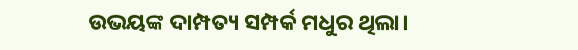ଉଭୟଙ୍କ ଦାମ୍ପତ୍ୟ ସମ୍ପର୍କ ମଧୁର ଥିଲା।